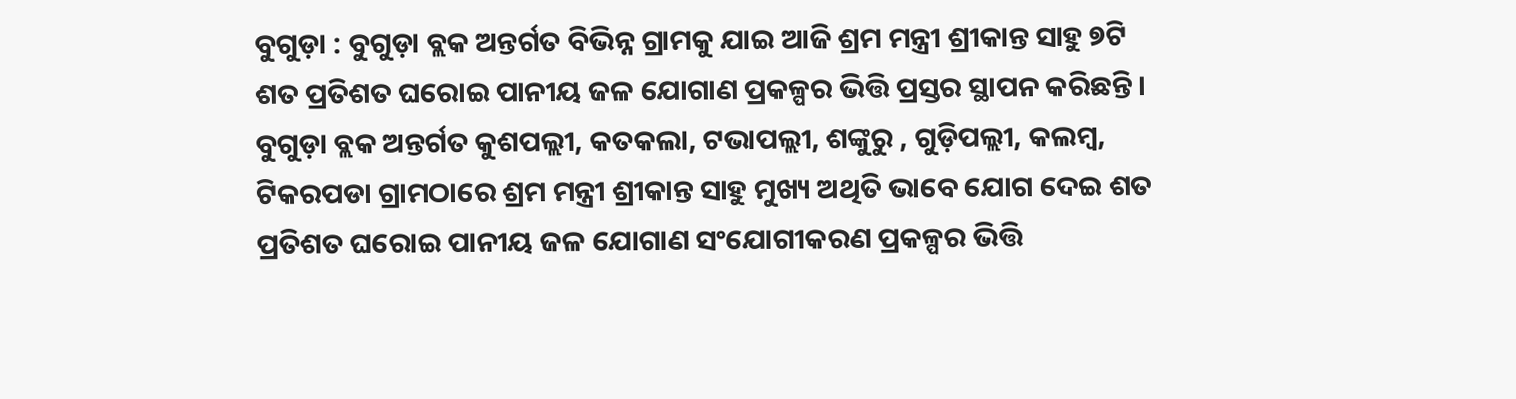ବୁଗୁଡ଼ା : ବୁଗୁଡ଼ା ବ୍ଲକ ଅନ୍ତର୍ଗତ ବିଭିନ୍ନ ଗ୍ରାମକୁ ଯାଇ ଆଜି ଶ୍ରମ ମନ୍ତ୍ରୀ ଶ୍ରୀକାନ୍ତ ସାହୁ ୭ଟି ଶତ ପ୍ରତିଶତ ଘରୋଇ ପାନୀୟ ଜଳ ଯୋଗାଣ ପ୍ରକଳ୍ପର ଭିତ୍ତି ପ୍ରସ୍ତର ସ୍ଥାପନ କରିଛନ୍ତି । ବୁଗୁଡ଼ା ବ୍ଲକ ଅନ୍ତର୍ଗତ କୁଶପଲ୍ଲୀ, କତକଲା, ଟଭାପଲ୍ଲୀ, ଶଙ୍କୁରୁ , ଗୁଡ଼ିପଲ୍ଲୀ, କଲମ୍ବ, ଟିକରପଡା ଗ୍ରାମଠାରେ ଶ୍ରମ ମନ୍ତ୍ରୀ ଶ୍ରୀକାନ୍ତ ସାହୁ ମୁଖ୍ୟ ଅଥିତି ଭାବେ ଯୋଗ ଦେଇ ଶତ ପ୍ରତିଶତ ଘରୋଇ ପାନୀୟ ଜଳ ଯୋଗାଣ ସଂଯୋଗୀକରଣ ପ୍ରକଳ୍ପର ଭିତ୍ତି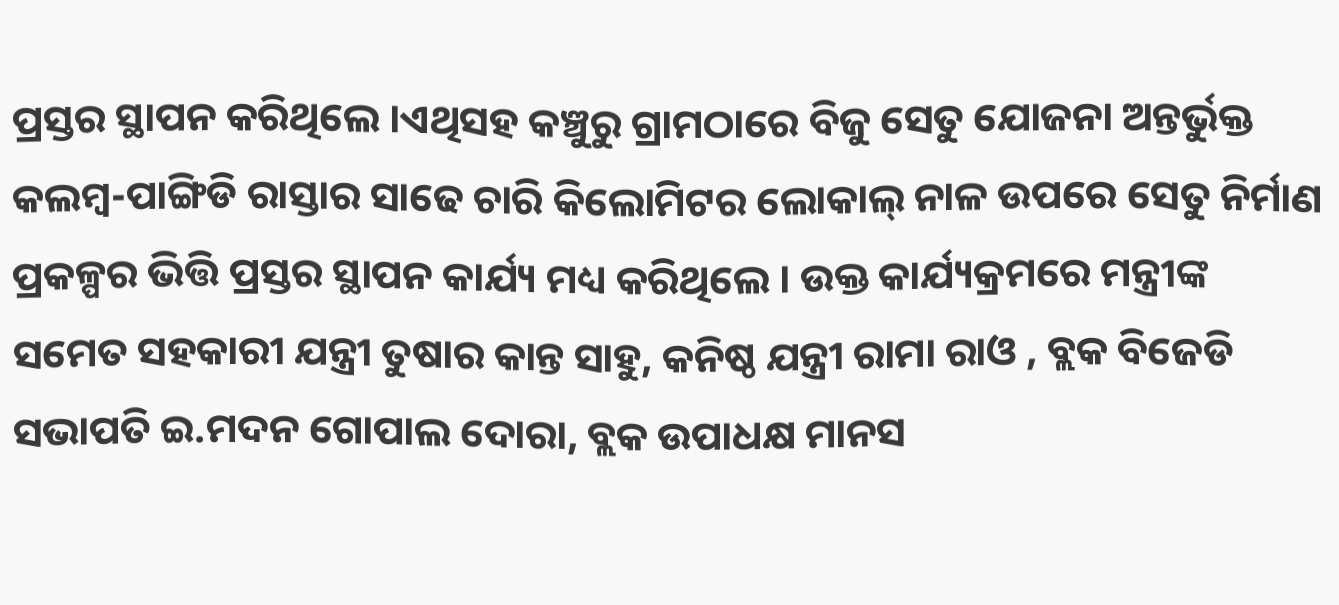ପ୍ରସ୍ତର ସ୍ଥାପନ କରିଥିଲେ ।ଏଥିସହ କଞ୍ଚୁରୁ ଗ୍ରାମଠାରେ ବିଜୁ ସେତୁ ଯୋଜନା ଅନ୍ତର୍ଭୁକ୍ତ କଲମ୍ବ-ପାଙ୍ଗିଡି ରାସ୍ତାର ସାଢେ ଚାରି କିଲୋମିଟର ଲୋକାଲ୍ ନାଳ ଉପରେ ସେତୁ ନିର୍ମାଣ ପ୍ରକଳ୍ପର ଭିତ୍ତି ପ୍ରସ୍ତର ସ୍ଥାପନ କାର୍ଯ୍ୟ ମଧ୍ୟ କରିଥିଲେ । ଉକ୍ତ କାର୍ଯ୍ୟକ୍ରମରେ ମନ୍ତ୍ରୀଙ୍କ ସମେତ ସହକାରୀ ଯନ୍ତ୍ରୀ ତୁଷାର କାନ୍ତ ସାହୁ, କନିଷ୍ଠ ଯନ୍ତ୍ରୀ ରାମା ରାଓ , ବ୍ଲକ ବିଜେଡି ସଭାପତି ଇ.ମଦନ ଗୋପାଲ ଦୋରା, ବ୍ଲକ ଉପାଧକ୍ଷ ମାନସ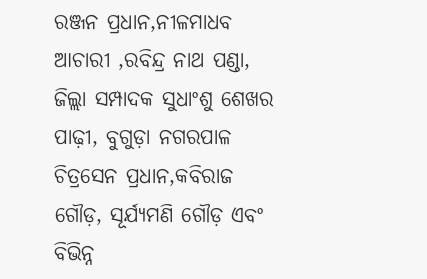ରଞ୍ଜନ ପ୍ରଧାନ,ନୀଳମାଧବ ଆଚାରୀ ,ରବିନ୍ଦ୍ର ନାଥ ପଣ୍ଡା, ଜିଲ୍ଲା ସମ୍ପାଦକ ସୁଧାଂଶୁ ଶେଖର ପାଢ଼ୀ, ବୁଗୁଡ଼ା ନଗରପାଳ ଚିତ୍ରସେନ ପ୍ରଧାନ,କବିରାଜ ଗୌଡ଼, ସୂର୍ଯ୍ୟମଣି ଗୌଡ଼ ଏବଂ ବିଭିନ୍ନ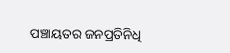ପଞ୍ଚାୟତର ଜନପ୍ରତିନିଧି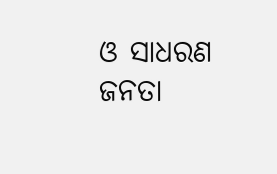ଓ ସାଧରଣ ଜନତା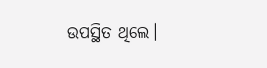ଉପସ୍ଥିତ ଥିଲେ।